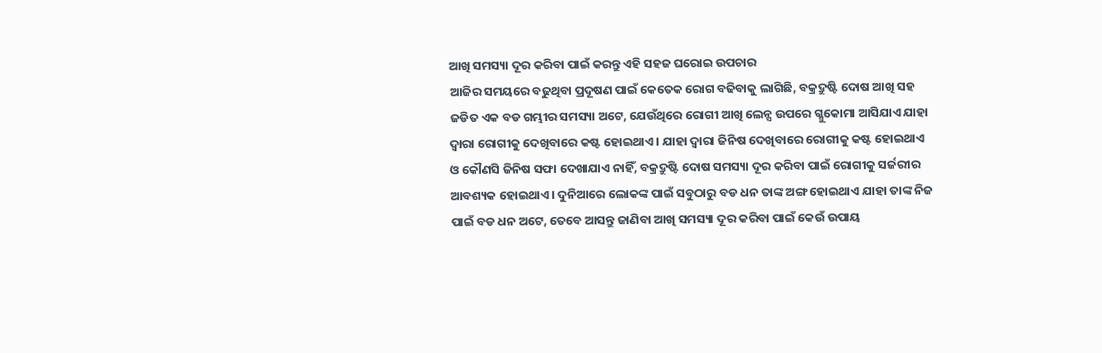ଆଖି ସମସ୍ୟା ଦୂର କରିବା ପାଇଁ କରନ୍ତୁ ଏହି ସହଜ ଘରୋଇ ଉପଚାର
ଆଜିର ସମୟରେ ବଢୁଥିବା ପ୍ରଦୂଷଣ ପାଇଁ କେତେକ ରୋଗ ବଢିବାକୁ ଲାଗିଛି, ବକ୍ରଦ୍ରୁଷ୍ଟି ଦୋଷ ଆଖି ସହ ଜଡିତ ଏକ ବଡ ଗମ୍ଭୀର ସମସ୍ୟା ଅଟେ, ଯେଉଁଥିରେ ରୋଗୀ ଆଖି ଲେନ୍ସ ଉପରେ ଗ୍ଳୁକୋମା ଆସିଯାଏ ଯାହା ଦ୍ଵାରା ରୋଗୀକୁ ଦେଖିବାରେ କଷ୍ଟ ହୋଇଥାଏ । ଯାହା ଦ୍ଵାରା ଜିନିଷ ଦେଖିବାରେ ରୋଗୀକୁ କଷ୍ଟ ହୋଇଥାଏ ଓ କୌଣସି ଜିନିଷ ସଫା ଦେଖାଯାଏ ନାହିଁ, ବକ୍ରଦ୍ରୁଷ୍ଟି ଦୋଷ ସମସ୍ୟା ଦୂର କରିବା ପାଇଁ ରୋଗୀକୁ ସର୍ଜରୀର ଆବଶ୍ୟକ ହୋଇଥାଏ । ଦୁନିଆରେ ଲୋକଙ୍କ ପାଇଁ ସବୁଠାରୁ ବଡ ଧନ ତାଙ୍କ ଅଙ୍ଗ ହୋଇଥାଏ ଯାହା ତାଙ୍କ ନିଜ ପାଇଁ ବଡ ଧନ ଅଟେ, ତେବେ ଆସନ୍ତୁ ଜାଣିବା ଆଖି ସମସ୍ୟା ଦୂର କରିବା ପାଇଁ କେଉଁ ଉପାୟ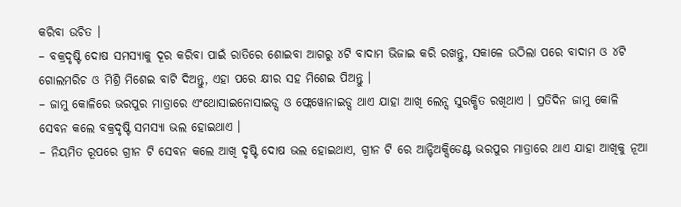କରିବା ଉଚିତ ।
– ବକ୍ରଦୃଷ୍ଟି ଦୋଷ ସମସ୍ୟାକୁ ଦୂର କରିବା ପାଇଁ ରାତିରେ ଶୋଇବା ଆଗରୁ ୪ଟି ବାଦାମ ଭିଜାଇ କରି ରଖନ୍ତୁ, ସକାଳେ ଉଠିଲା ପରେ ବାଦାମ ଓ ୪ଟି ଗୋଲମରିଚ ଓ ମିଶ୍ରି ମିଶେଇ ବାଟି ଦିଅନ୍ତୁ, ଏହା ପରେ କ୍ଷୀର ସହ ମିଶେଇ ପିଅନ୍ତୁ ।
– ଜାମୁ କୋଳିରେ ଭରପୁର ମାତ୍ରାରେ ଏଂଥୋସାଇନୋସାଇଡ୍ସ ଓ ଫ୍ଲେୱୋନାଇଡ୍ସ ଥାଏ ଯାହା ଆଖି ଲେନ୍ସ ସୁରକ୍ଷିତ ରଖିଥାଏ । ପ୍ରତିଦିନ ଜାମୁ କୋଳି ସେବନ କଲେ ବକ୍ରଦୃଷ୍ଟି ସମସ୍ୟା ଭଲ ହୋଇଥାଏ ।
– ନିୟମିତ ରୂପରେ ଗ୍ରୀନ ଟି ସେବନ କଲେ ଆଖି ଦୃଷ୍ଟି ଦୋଷ ଭଲ ହୋଇଥାଏ, ଗ୍ରୀନ ଟି ରେ ଆନ୍ଟିଅକ୍ସିଡେଣ୍ଟ ଭରପୁର ମାତ୍ରାରେ ଥାଏ ଯାହା ଆଖିକୁ ନୂଆ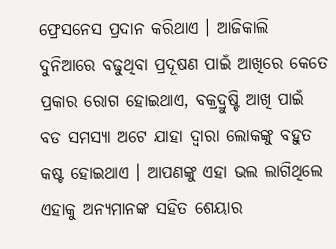ଫ୍ରେସନେସ ପ୍ରଦାନ କରିଥାଏ । ଆଜିକାଲି ଦୁନିଆରେ ବଢୁଥିବା ପ୍ରଦୂଷଣ ପାଇଁ ଆଖିରେ କେତେ ପ୍ରକାର ରୋଗ ହୋଇଥାଏ, ବକ୍ରଦ୍ରୁଷ୍ଟି ଆଖି ପାଇଁ ବଡ ସମସ୍ୟା ଅଟେ ଯାହା ଦ୍ଵାରା ଲୋକଙ୍କୁ ବହୁତ କଷ୍ଟ ହୋଇଥାଏ । ଆପଣଙ୍କୁ ଏହା ଭଲ ଲାଗିଥିଲେ ଏହାକୁ ଅନ୍ୟମାନଙ୍କ ସହିତ ଶେୟାର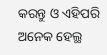କରନ୍ତୁ ଓ ଏହିପରି ଅନେକ ହେଲ୍ଥ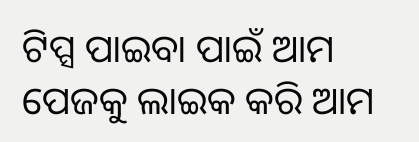ଟିପ୍ସ ପାଇବା ପାଇଁ ଆମ ପେଜକୁ ଲାଇକ କରି ଆମ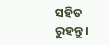ସହିତ ରୁହନ୍ତୁ ।